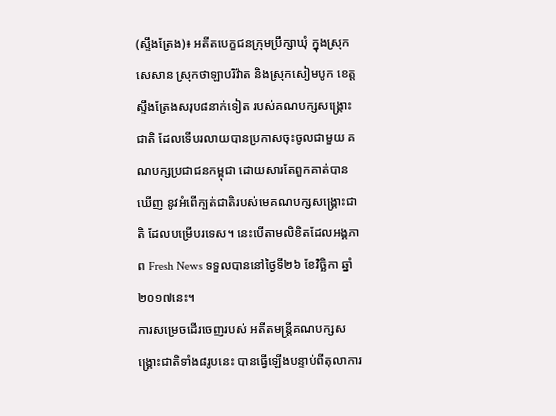(ស្ទឹងត្រែង)៖ អតីតបេក្ខជនក្រុមប្រឹក្សាឃុំ ក្នុងស្រុកសេសាន ស្រុកថាឡាបរិវ៉ាត និងស្រុកសៀមបូក ខេត្តស្ទឹងត្រែងសរុប៨នាក់ទៀត របស់គណបក្សសង្គ្រោះជាតិ ដែលទើបរលាយបានប្រកាសចុះចូលជាមួយ គណបក្សប្រជាជនកម្ពុជា ដោយសារតែពួកគាត់បានឃើញ នូវអំពើក្បត់ជាតិរបស់មេគណបក្សសង្គ្រោះជាតិ ដែលបម្រើបរទេស។ នេះបើតាមលិខិតដែលអង្គភាព Fresh News ទទួលបាននៅថ្ងៃទី២៦ ខែវិច្ឆិកា ឆ្នាំ២០១៧នេះ។
ការសម្រេចដើរចេញរបស់ អតីតមន្រ្តីគណបក្សសង្រ្គោះជាតិទាំង៨រូបនេះ បានធ្វើឡើងបន្ទាប់ពីតុលាការ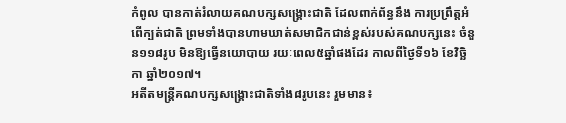កំពូល បានកាត់រំលាយគណបក្សសង្រ្គោះជាតិ ដែលពាក់ព័ន្ធនឹង ការប្រព្រឹត្តអំពើក្បត់ជាតិ ព្រមទាំងបានហាមឃាត់សមាជិកជាន់ខ្ពស់របស់គណបក្សនេះ ចំនួន១១៨រូប មិនឱ្យធ្វើនយោបាយ រយៈពេល៥ឆ្នាំផងដែរ កាលពីថ្ងៃទី១៦ ខែវិច្ឆិកា ឆ្នាំ២០១៧។
អតីតមន្ដ្រីគណបក្សសង្គ្រោះជាតិទាំង៨រូបនេះ រួមមាន៖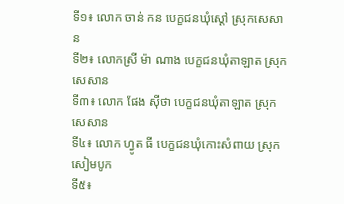ទី១៖ លោក ចាន់ កន បេក្ខជនឃុំស្តៅ ស្រុកសេសាន
ទី២៖ លោកស្រី ម៉ា ណាង បេក្ខជនឃុំតាឡាត ស្រុកសេសាន
ទី៣៖ លោក ផែង ស៊ីថា បេក្ខជនឃុំតាឡាត ស្រុកសេសាន
ទី៤៖ លោក ហ្វូត ធី បេក្ខជនឃុំកោះសំពាយ ស្រុកសៀមបូក
ទី៥៖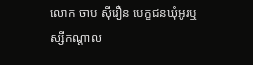លោក ចាប ស៊ីរឿន បេក្ខជនឃុំអូរឬស្សីកណ្តាល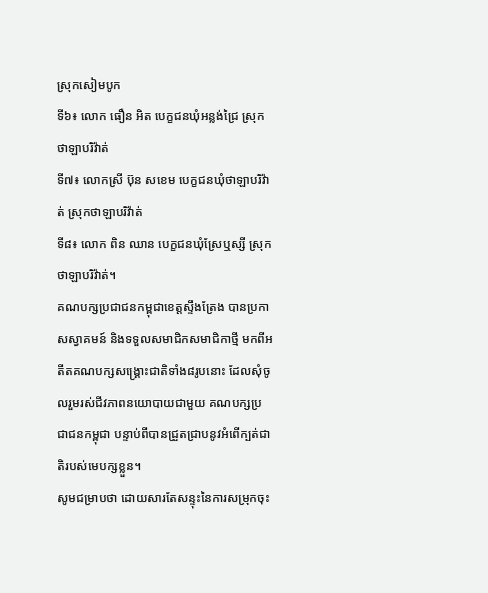ស្រុកសៀមបូក
ទី៦៖ លោក ធឿន អិត បេក្ខជនឃុំអន្លង់ជ្រៃ ស្រុកថាឡាបរិវ៉ាត់
ទី៧៖ លោកស្រី ប៊ុន សខេម បេក្ខជនឃុំថាឡាបរិវ៉ាត់ ស្រុកថាឡាបរិវ៉ាត់
ទី៨៖ លោក ពិន ឈាន បេក្ខជនឃុំស្រែឬស្សី ស្រុកថាឡាបរិវ៉ាត់។
គណបក្សប្រជាជនកម្ពុជាខេត្តស្ទឹងត្រែង បានប្រកាសស្វាគមន៍ និងទទួលសមាជិកសមាជិកាថ្មី មកពីអតីតគណបក្សសង្គ្រោះជាតិទាំង៨រូបនោះ ដែលសុំចូលរួមរស់ជីវភាពនយោបាយជាមួយ គណបក្សប្រជាជនកម្ពុជា បន្ទាប់ពីបានជ្រួតជ្រាបនូវអំពើក្បត់ជាតិរបស់មេបក្សខ្លួន។
សូមជម្រាបថា ដោយសារតែសន្ទុះនៃការសម្រុកចុះ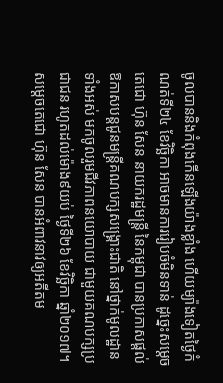ចូលបាននិងកំពុងកើនឡើងយ៉ាងខ្លាំង ហើយម្យ៉ាងទៀតថ្ងៃកំណត់ទី២៤ ខែវិច្ឆិកា អាចមានការរៀបចំមិនទាន់ ដូច្នេះសម្ដេចតេជោ ហ៊ុន សែន នាយករដ្ឋមន្រ្តី នៃកម្ពុជា បានប្រកាសផ្តល់ឱកាសបន្តជូនមន្រ្តីគណបក្សសង្គ្រោះជាតិ នៅថ្នាក់មូលដ្ឋានទាំងអស់ មកចូលរួមជីវភាពនយោបាយ ជាមួយគណបក្សប្រជាជន រហូតដល់ម៉ោង៩យប់ ថ្ងៃទី២៦ ខែវិច្ឆិកា ឆ្នាំ២០១៧។
សម្តេចតេជោ ហ៊ុន សែន បានអំពាវនាវឲ្យអតីតម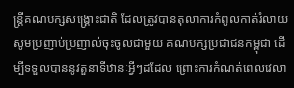ន្រ្តីគណបក្សសង្រ្គោះជាតិ ដែលត្រូវបានតុលាការកំពូលកាត់រំលាយ សូមប្រញាប់ប្រញាល់ចុះចូលជាមួយ គណបក្សប្រជាជនកម្ពុជា ដើម្បីទទួលបាននូវតួនាទីឋានៈអ្វីៗដដែល ព្រោះការកំណត់ពេលវេលា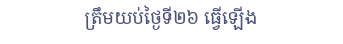ត្រឹមយប់ថ្ងៃទី២៦ ធ្វើឡើង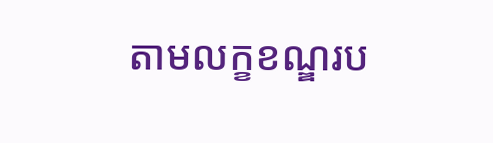តាមលក្ខខណ្ឌរប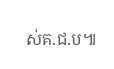ស់គ.ជ.ប៕